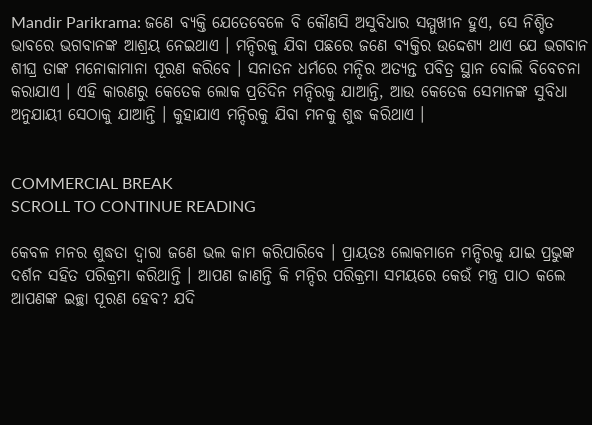Mandir Parikrama: ଜଣେ ବ୍ୟକ୍ତି ଯେତେବେଳେ ବି କୌଣସି ଅସୁବିଧାର ସମ୍ମୁଖୀନ ହୁଏ, ସେ ନିଶ୍ଚିତ ଭାବରେ ଭଗବାନଙ୍କ ଆଶ୍ରୟ ନେଇଥାଏ । ମନ୍ଦିରକୁ ଯିବା ପଛରେ ଜଣେ ବ୍ୟକ୍ତିର ଉଦ୍ଦେଶ୍ୟ ଥାଏ ଯେ ଭଗବାନ ଶୀଘ୍ର ତାଙ୍କ ମନୋକାମାନା ପୂରଣ କରିବେ । ସନାତନ ଧର୍ମରେ ମନ୍ଦିର ଅତ୍ୟନ୍ତ ପବିତ୍ର ସ୍ଥାନ ବୋଲି ବିବେଚନା କରାଯାଏ । ଏହି କାରଣରୁ କେତେକ ଲୋକ ପ୍ରତିଦିନ ମନ୍ଦିରକୁ ଯାଆନ୍ତି, ଆଉ କେତେକ ସେମାନଙ୍କ ସୁବିଧା ଅନୁଯାୟୀ ସେଠାକୁ ଯାଆନ୍ତି । କୁହାଯାଏ ମନ୍ଦିରକୁ ଯିବା ମନକୁ ଶୁଦ୍ଧ କରିଥାଏ ।


COMMERCIAL BREAK
SCROLL TO CONTINUE READING

କେବଳ ମନର ଶୁଦ୍ଧତା ଦ୍ୱାରା ଜଣେ ଭଲ କାମ କରିପାରିବେ । ପ୍ରାୟତଃ ଲୋକମାନେ ମନ୍ଦିରକୁ ଯାଇ ପ୍ରଭୁଙ୍କ ଦର୍ଶନ ସହିତ ପରିକ୍ରମା କରିଥାନ୍ତି । ଆପଣ ଜାଣନ୍ତି କି ମନ୍ଦିର ପରିକ୍ରମା ସମୟରେ କେଉଁ ମନ୍ତ୍ର ପାଠ କଲେ ଆପଣଙ୍କ ଇଚ୍ଛା ପୂରଣ ହେବ? ଯଦି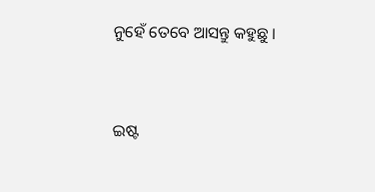ନୁହେଁ ତେବେ ଆସନ୍ତୁ କହୁଛୁ ।


ଇଷ୍ଟ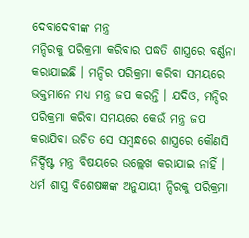ଦେବାଦେବୀଙ୍କ ମନ୍ତ୍ର
ମନ୍ଦିରକୁ ପରିକ୍ରମା କରିବାର ପଦ୍ଧତି ଶାସ୍ତ୍ରରେ ବର୍ଣ୍ଣନା କରାଯାଇଛି । ମନ୍ଦିର ପରିକ୍ରମା କରିବା ସମୟରେ ଭକ୍ତମାନେ ମଧ୍ୟ ମନ୍ତ୍ର ଜପ କରନ୍ତି । ଯଦିଓ, ମନ୍ଦିର ପରିକ୍ରମା କରିବା ସମୟରେ କେଉଁ ମନ୍ତ୍ର ଜପ କରାଯିବା ଉଚିତ ସେ ସମ୍ବନ୍ଧରେ ଶାସ୍ତ୍ରରେ କୌଣସି ନିର୍ଦ୍ଦିଷ୍ଟ ମନ୍ତ୍ର ବିଷୟରେ ଉଲ୍ଲେଖ କରାଯାଇ ନାହିଁ । ଧର୍ମ ଶାସ୍ତ୍ର ବିଶେଷଜ୍ଞଙ୍କ ଅନୁଯାୟୀ ନ୍ଦିରକୁ ପରିକ୍ରମା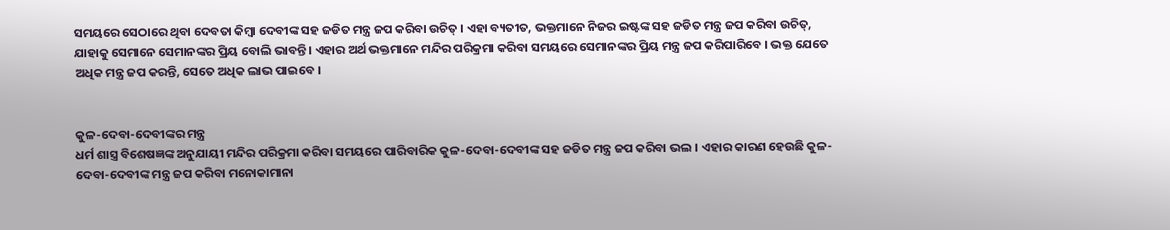ସମୟରେ ସେଠାରେ ଥିବା ଦେବତା କିମ୍ବା ଦେବୀଙ୍କ ସହ ଜଡିତ ମନ୍ତ୍ର ଜପ କରିବା ଉଚିତ୍ । ଏହା ବ୍ୟତୀତ, ଭକ୍ତମାନେ ନିଜର ଇଷ୍ଟଙ୍କ ସହ ଜଡିତ ମନ୍ତ୍ର ଜପ କରିବା ଉଚିତ୍, ଯାହାକୁ ସେମାନେ ସେମାନଙ୍କର ପ୍ରିୟ ବୋଲି ଭାବନ୍ତି । ଏହାର ଅର୍ଥ ଭକ୍ତମାନେ ମନ୍ଦିର ପରିକ୍ରମା କରିବା ସମୟରେ ସେମାନଙ୍କର ପ୍ରିୟ ମନ୍ତ୍ର ଜପ କରିପାରିବେ । ଭକ୍ତ ଯେତେ ଅଧିକ ମନ୍ତ୍ର ଜପ କରନ୍ତି, ସେତେ ଅଧିକ ଲାଭ ପାଇବେ ।


କୁଳ-ଦେବା-ଦେବୀଙ୍କର ମନ୍ତ୍ର
ଧର୍ମ ଶାସ୍ତ୍ର ବିଶେଷଜ୍ଞଙ୍କ ଅନୁଯାୟୀ ମନ୍ଦିର ପରିକ୍ରମା କରିବା ସମୟରେ ପାରିବାରିକ କୁଳ-ଦେବା-ଦେବୀଙ୍କ ସହ ଜଡିତ ମନ୍ତ୍ର ଜପ କରିବା ଭଲ । ଏହାର କାରଣ ହେଉଛି କୁଳ-ଦେବା-ଦେବୀଙ୍କ ମନ୍ତ୍ର ଜପ କରିବା ମନୋକାମାନା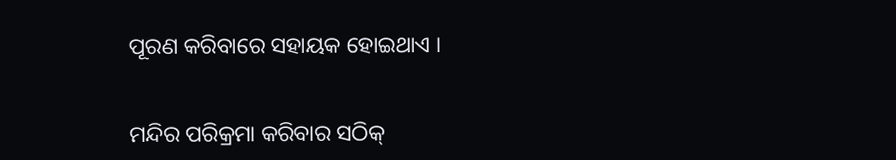ପୂରଣ କରିବାରେ ସହାୟକ ହୋଇଥାଏ ।


ମନ୍ଦିର ପରିକ୍ରମା କରିବାର ସଠିକ୍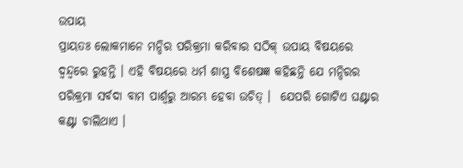ଉପାୟ
ପ୍ରାୟତଃ ଲୋକମାନେ ମନ୍ଦିର ପରିକ୍ରମା କରିବାର ସଠିକ୍ ଉପାୟ ବିଷୟରେ ଦ୍ୱନ୍ଦ୍ୱରେ ରୁହନ୍ତି । ଏହି ବିଷୟରେ ଧର୍ମ ଶାସ୍ତ୍ର ବିଶେଷଜ୍ଞ କହିଛନ୍ତି ଯେ ମନ୍ଦିରର ପରିକ୍ରମା ସର୍ବଦା ବାମ ପାର୍ଶ୍ୱରୁ ଆରମ୍ଭ ହେବା ଉଚିତ୍ ।  ଯେପରି ଗୋଟିଏ ଘଣ୍ଟାର କଣ୍ଟା ଚାଲିଥାଏ ।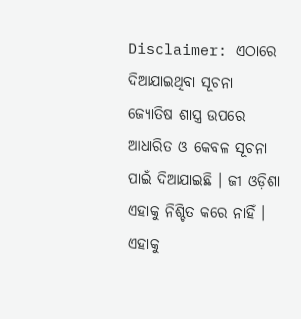Disclaimer: ଏଠାରେ ଦିଆଯାଇଥିବା ସୂଚନା ଜ୍ୟୋତିଷ ଶାସ୍ତ୍ର ଉପରେ ଆଧାରିତ ଓ କେବଳ ସୂଚନା ପାଇଁ ଦିଆଯାଇଛି । ଜୀ ଓଡ଼ିଶା ଏହାକୁ ନିଶ୍ଚିତ କରେ ନାହିଁ । ଏହାକୁ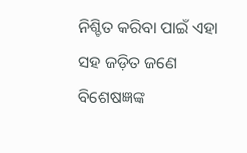ନିଶ୍ଚିତ କରିବା ପାଇଁ ଏହା ସହ ଜଡ଼ିତ ଜଣେ ବିଶେଷଜ୍ଞଙ୍କ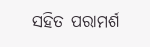ସହିତ ପରାମର୍ଶ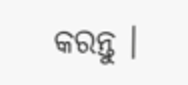କରନ୍ତୁ ।